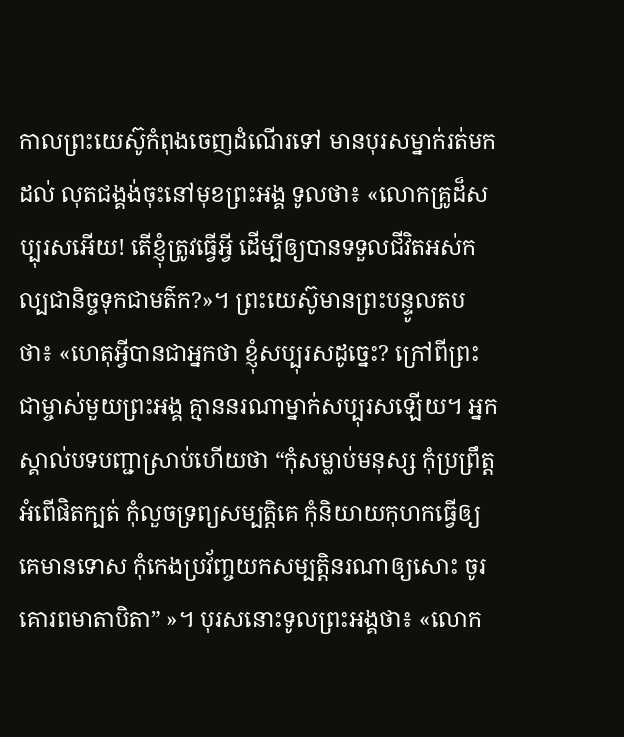កាលព្រះយេស៊ូកំពុងចេញដំណើរទៅ មានបុរសម្នាក់រត់មកដល់ លុតជង្គង់ចុះនៅមុខព្រះអង្គ ទូលថា៖ «លោកគ្រូដ៏សប្បុរសអើយ! តើខ្ញុំត្រូវធ្វើអ្វី ដើម្បីឲ្យបានទទួលជីវិតអស់កល្បជានិច្ចទុកជាមត៌ក?»។ ព្រះយេស៊ូមានព្រះបន្ទូលតបថា៖ «ហេតុអ្វីបានជាអ្នកថា ខ្ញុំសប្បុរសដូច្នេះ? ក្រៅពីព្រះជាម្ចាស់មួយព្រះអង្គ គ្មាននរណាម្នាក់សប្បុរសឡើយ។ អ្នកស្គាល់បទបញ្ជាស្រាប់ហើយថា “កុំសម្លាប់មនុស្ស កុំប្រព្រឹត្តអំពើផិតក្បត់ កុំលួចទ្រព្យសម្បត្តិគេ កុំនិយាយកុហកធ្វើឲ្យគេមានទោស កុំកេងប្រវ័ញ្ចយកសម្បត្តិនរណាឲ្យសោះ ចូរគោរពមាតាបិតា” »។ បុរសនោះទូលព្រះអង្គថា៖ «លោក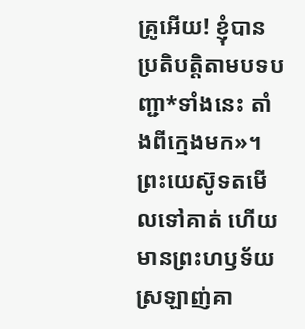គ្រូអើយ! ខ្ញុំបានប្រតិបត្តិតាមបទបញ្ជា*ទាំងនេះ តាំងពីក្មេងមក»។ ព្រះយេស៊ូទតមើលទៅគាត់ ហើយមានព្រះហឫទ័យស្រឡាញ់គា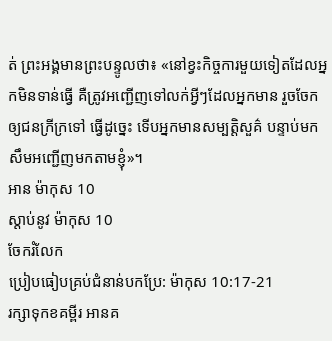ត់ ព្រះអង្គមានព្រះបន្ទូលថា៖ «នៅខ្វះកិច្ចការមួយទៀតដែលអ្នកមិនទាន់ធ្វើ គឺត្រូវអញ្ជើញទៅលក់អ្វីៗដែលអ្នកមាន រួចចែកឲ្យជនក្រីក្រទៅ ធ្វើដូច្នេះ ទើបអ្នកមានសម្បត្តិសួគ៌ បន្ទាប់មក សឹមអញ្ជើញមកតាមខ្ញុំ»។
អាន ម៉ាកុស 10
ស្ដាប់នូវ ម៉ាកុស 10
ចែករំលែក
ប្រៀបធៀបគ្រប់ជំនាន់បកប្រែ: ម៉ាកុស 10:17-21
រក្សាទុកខគម្ពីរ អានគ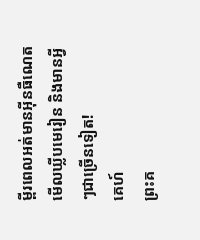ម្ពីរពេលអត់មានអ៊ីនធឺណេត មើលឃ្លីបមេរៀន និងមានអ្វីៗជាច្រើនទៀត!
គេហ៍
ព្រះគ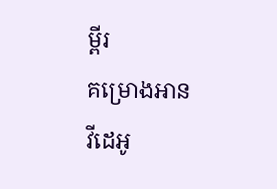ម្ពីរ
គម្រោងអាន
វីដេអូ